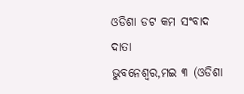ଓଡିଶା ଡଟ କମ ସଂବାଦ ଦାତା
ଭୁବନେଶ୍ୱର,ମଇ ୩ (ଓଡିଶା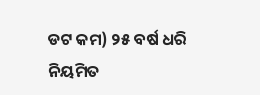ଡଟ କମ) ୨୫ ବର୍ଷ ଧରି ନିୟମିତ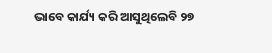ଭାବେ କାର୍ଯ୍ୟ କରି ଆସୁଥିଲେବି ୨୭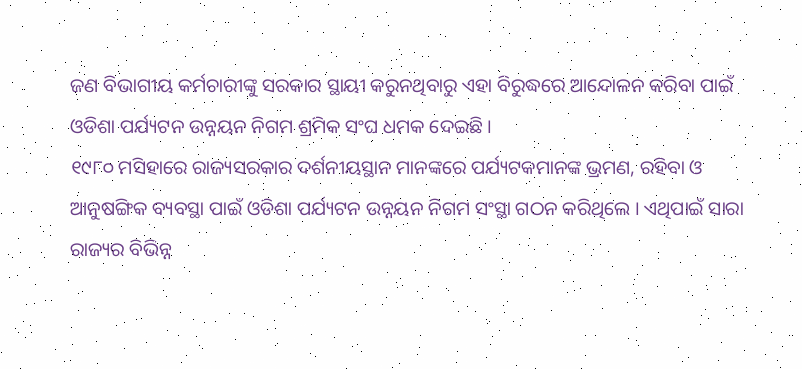ଜଣ ବିଭାଗୀୟ କର୍ମଚାରୀଙ୍କୁ ସରକାର ସ୍ଥାୟୀ କରୁନଥିବାରୁ ଏହା ବିରୁଦ୍ଧରେ ଆନ୍ଦୋଳନ କରିବା ପାଇଁ ଓଡିଶା ପର୍ଯ୍ୟଟନ ଉନ୍ନୟନ ନିଗମ ଶ୍ରମିକ ସଂଘ ଧମକ ଦେଇଛି ।
୧୯୮୦ ମସିହାରେ ରାଜ୍ୟସରକାର ଦର୍ଶନୀୟସ୍ଥାନ ମାନଙ୍କରେ ପର୍ଯ୍ୟଟକମାନଙ୍କ ଭ୍ରମଣ, ରହିବା ଓ ଆନୁଷଙ୍ଗିକ ବ୍ୟବସ୍ଥା ପାଇଁ ଓଡିଶା ପର୍ଯ୍ୟଟନ ଉନ୍ନୟନ ନିଗମ ସଂସ୍ଥା ଗଠନ କରିଥିଲେ । ଏଥିପାଇଁ ସାରା ରାଜ୍ୟର ବିଭିନ୍ନ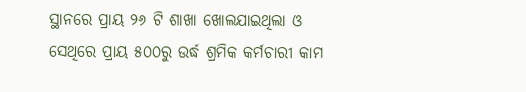ସ୍ଥାନରେ ପ୍ରାୟ ୨୬ ଟି ଶାଖା ଖୋଲଯାଇଥିଲା ଓ ସେଥିରେ ପ୍ରାୟ ୫୦୦ରୁ ଉର୍ଦ୍ଧ ଶ୍ରମିକ କର୍ମଚାରୀ କାମ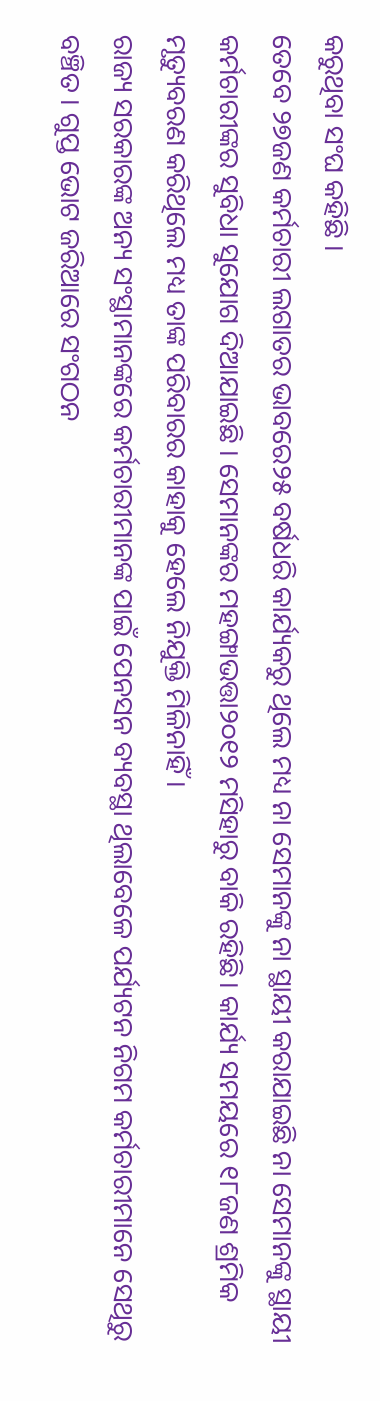କରୁଥିବା ସଂଘ କହିଛି ।
ତେବେ ୨୭ଜଣ କର୍ମଚାରୀ ଲଗାତର ଭାବରେ୨୫ ବର୍ଷଧରି କାର୍ଯ୍ୟକରୁ ଥିଲେ ମଧ୍ୟ ନା ସେମାନଙ୍କୁ ନା ସ୍ଥାୟୀ କରାଯାଇଛି ନା ସେମାନଙ୍କୁ ସ୍ଥାୟୀ କର୍ମଚାରୀଙ୍କର ସୁବିଧା ସୁଯୋଗ ଦିଆଯାଇଛି । ସେମାନଙ୍କର ମହଙ୍ଗାଭତ୍ତା୨୦୧୨ ମସିହାରୁ ବାକି ରହିଛି। କାର୍ଯ୍ୟ ସମୟରେ ୧୮ଜଣ ଶ୍ରମିକ ମୃତ୍ୟୁବରଣ କରିଥିଲେ ମଧ୍ୟ ତାଙ୍କ ପରିବାରର କାହାକୁ ହେଲେ ନିଯୁକ୍ତି ମିଳିନାହିଁ ।
ରାଜ୍ୟ ସରକାରଙ୍କ ଅନ୍ୟ ସଂସ୍ଥାମାନଙ୍କରେ କର୍ମଚାରୀମାନଙ୍କ ପାଇଁ ପେନସନ ବ୍ୟବସ୍ଥା ଥିଲାବେଳେ ପର୍ଯ୍ୟଟନ ନିଗମ କର୍ମଚାରୀମାନେ ସେଥିରୁ ବଞ୍ଚିତ । ଗୁପ୍ତ ଭୋଟ ଜରିଆରେ ସଂଗଠନ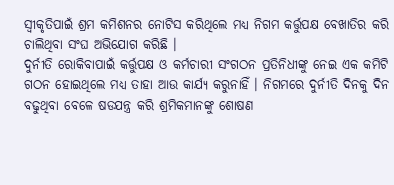ସ୍ଵୀକୃତିପାଇଁ ଶ୍ରମ କମିଶନର ନୋଟିସ କରିଥିଲେ ମଧ୍ୟ ନିଗମ କର୍ତ୍ତୁପକ୍ଷ ବେଖାତିର କରି ଚାଲିଥିବା ସଂଘ ଅଭିଯୋଗ କରିଛି ।
ଦୁର୍ନୀତି ରୋକିବାପାଇଁ କର୍ତ୍ତୁପକ୍ଷ ଓ କର୍ମଚାରୀ ସଂଗଠନ ପ୍ରତିନିଧୀଙ୍କୁ ନେଇ ଏକ କମିଟି ଗଠନ ହୋଇଥିଲେ ମଧ୍ୟ ତାହା ଆଉ କାର୍ଯ୍ୟ କରୁନାହିଁ । ନିଗମରେ ଦୁର୍ନୀତି ଦିନକୁ ଦିନ ବଢୁଥିବା ବେଳେ ଷଡଯନ୍ତ୍ର କରି ଶ୍ରମିକମାନଙ୍କୁ ଶୋଷଣ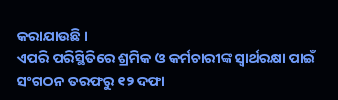କରାଯାଉଛି ।
ଏପରି ପରିସ୍ଥିତିରେ ଶ୍ରମିକ ଓ କର୍ମଚାରୀଙ୍କ ସ୍ଵାର୍ଥରକ୍ଷା ପାଇଁ ସଂଗଠନ ତରଫରୁ ୧୨ ଦଫା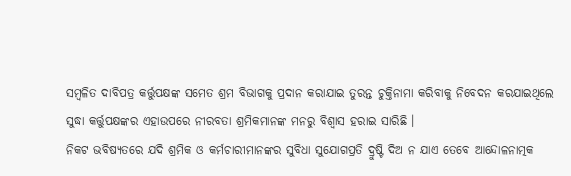ସମ୍ବଳିତ ଦାବିପତ୍ର କର୍ତ୍ତୁପକ୍ଷଙ୍କ ସମେତ ଶ୍ରମ ବିଭାଗକୁ ପ୍ରଦାନ କରାଯାଇ ତୁରନ୍ତ ଚୁକ୍ତିନାମା କରିବାକୁ ନିବେଦନ କରଯାଇଥିଲେ ସୁଦ୍ଧା କର୍ତ୍ତୁପକ୍ଷଙ୍କର ଏହାଉପରେ ନୀରବତା ଶ୍ରମିକମାନଙ୍କ ମନରୁ ବିଶ୍ଵାସ ହରାଇ ସାରିଛି ।
ନିକଟ ଭବିଷ୍ୟତରେ ଯଦି ଶ୍ରମିକ ଓ କର୍ମଚାରୀମାନଙ୍କର ସୁବିଧା ସୁଯୋଗପ୍ରତି ଦ୍ରୁଷ୍ଟି ଦିଅ ନ ଯାଏ ତେବେ ଆନ୍ଦୋଳନାତ୍ମକ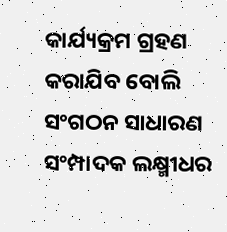କାର୍ଯ୍ୟକ୍ରମ ଗ୍ରହଣ କରାଯିବ ବୋଲି ସଂଗଠନ ସାଧାରଣ ସଂମ୍ପାଦକ ଲକ୍ଷ୍ମୀଧର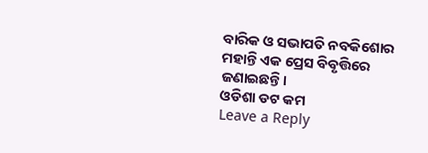ବାରିକ ଓ ସଭାପତି ନବକିଶୋର ମହାନ୍ତି ଏକ ପ୍ରେସ ବିବୃତ୍ତିରେ ଜଣାଇଛନ୍ତି।
ଓଡିଶା ଡଟ କମ
Leave a Reply